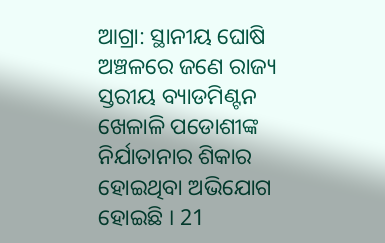ଆଗ୍ରା: ସ୍ଥାନୀୟ ଘୋଷି ଅଞ୍ଚଳରେ ଜଣେ ରାଜ୍ୟ ସ୍ତରୀୟ ବ୍ୟାଡମିଣ୍ଟନ ଖେଳାଳି ପଡୋଶୀଙ୍କ ନିର୍ଯାତାନାର ଶିକାର ହୋଇଥିବା ଅଭିଯୋଗ ହୋଇଛି । 21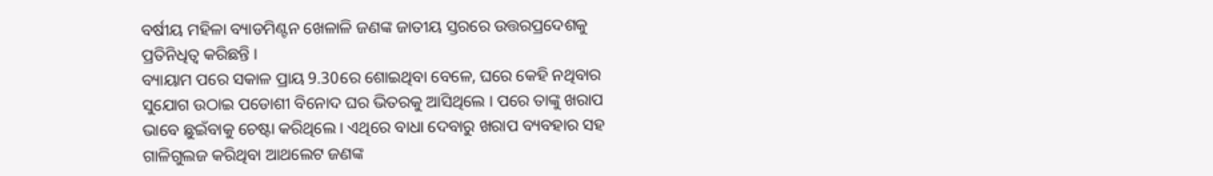ବର୍ଷୀୟ ମହିଳା ବ୍ୟାଡମିଣ୍ଟନ ଖେଳାଳି ଜଣଙ୍କ ଜାତୀୟ ସ୍ତରରେ ଉତ୍ତରପ୍ରଦେଶକୁ ପ୍ରତିନିଧିତ୍ୱ କରିଛନ୍ତି ।
ବ୍ୟାୟାମ ପରେ ସକାଳ ପ୍ରାୟ 9.30ରେ ଶୋଇଥିବା ବେଳେ, ଘରେ କେହି ନଥିବାର ସୁଯୋଗ ଉଠାଇ ପଡୋଶୀ ବିନୋଦ ଘର ଭିତରକୁ ଆସିଥିଲେ । ପରେ ତାଙ୍କୁ ଖରାପ ଭାବେ ଛୁଇଁବାକୁ ଚେଷ୍ଟା କରିଥିଲେ । ଏଥିରେ ବାଧା ଦେବାରୁ ଖରାପ ବ୍ୟବହାର ସହ ଗାଳିଗୁଲଜ କରିଥିବା ଆଥଲେଟ ଜଣଙ୍କ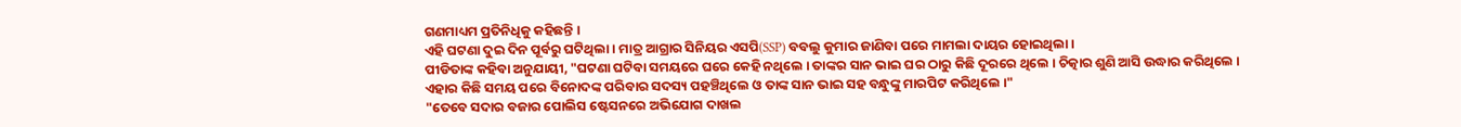ଗଣମାଧ୍ୟମ ପ୍ରତିନିଧିକୁ କହିଛନ୍ତି ।
ଏହି ଘଟଣା ଦୁଇ ଦିନ ପୂର୍ବରୁ ଘଟିଥିଲା । ମାତ୍ର ଆଗ୍ରାର ସିନିୟର ଏସପି(SSP) ବବଲୁ କୁମାର ଜାଣିବା ପରେ ମାମଲା ଦାୟର ହୋଇଥିଲା ।
ପୀଡିତାଙ୍କ କହିବା ଅନୁଯାୟୀ, "ଘଟଣା ଘଟିବା ସମୟରେ ଘରେ କେହି ନଥିଲେ । ତାଙ୍କର ସାନ ଭାଇ ଘର ଠାରୁ କିଛି ଦୂରରେ ଥିଲେ । ଚିତ୍କାର ଶୁଣି ଆସି ଉଦ୍ଧାର କରିଥିଲେ ।
ଏହାର କିଛି ସମୟ ପରେ ବିନୋଦଙ୍କ ପରିବାର ସଦସ୍ୟ ପହଞ୍ଚିଥିଲେ ଓ ତାଙ୍କ ସାନ ଭାଇ ସହ ବନ୍ଧୁଙ୍କୁ ମାରପିଟ କରିଥିଲେ ।"
"ତେବେ ସଦାର ବଜାର ପୋଲିସ ଷ୍ଟେସନରେ ଅଭିଯୋଗ ଦାଖଲ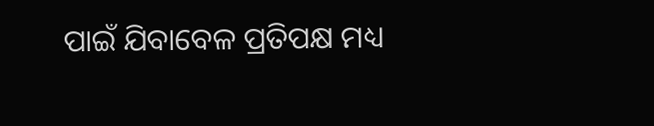ପାଇଁ ଯିବାବେଳ ପ୍ରତିପକ୍ଷ ମଧ୍ୟ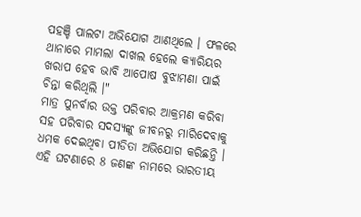ପହଞ୍ଚି ପାଲଟା ଅଭିଯୋଗ ଆଣଥିଲେ । ଫଳରେ ଥାନାରେ ମାମଲା ଦାଖଲ ହେଲେ କ୍ୟାରିୟର ଖରାପ ହେବ ଭାବି ଆପୋଷ ବୁଝାମଣା ପାଇଁ ଚିନ୍ତା କରିଥିଲି ।"
ମାତ୍ର ପୁନର୍ବାର ଉକ୍ତ ପରିବାର ଆକ୍ରମଣ କରିବା ସହ ପରିବାର ସଦସ୍ୟଙ୍କୁ ଜୀବନରୁ ମାରିଦେବାକୁ ଧମକ ଦେଇଥିବା ପୀଡିତା ଅଭିଯୋଗ କରିଛନ୍ତି ।
ଏହି ଘଟଣାରେ 8 ଜଣଙ୍କ ନାମରେ ଭାରତୀୟ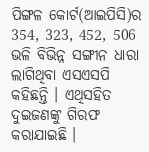ପିଙ୍ଗଳ କୋର୍ଟ(ଆଇପିସି)ର 354, 323, 452, 506 ଭଳି ବିଭିନ୍ନ ସଙ୍ଗୀନ ଧାରା ଲାଗିଥିବା ଏସଏସପି କହିଛନ୍ତି । ଏଥିସହିତ ଦୁଇଜଣଙ୍କୁ ଗିରଫ କରାଯାଇଛି ।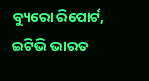ବ୍ୟୁରୋ ରିପୋର୍ଟ, ଇଟିଭି ଭାରତ